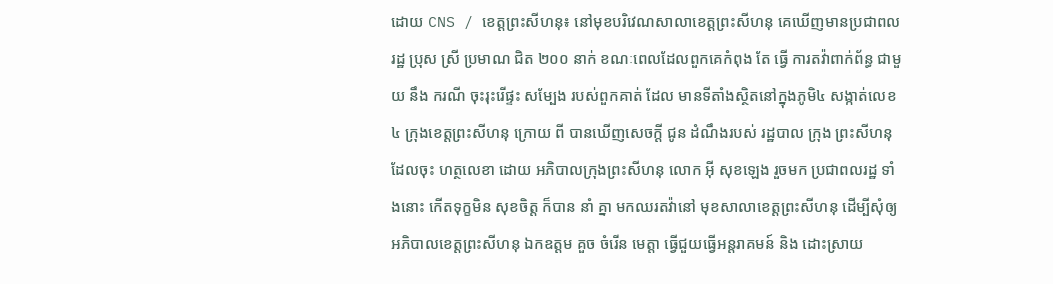ដោយ CNS / ខេត្តព្រះសីហនុ៖ នៅមុខបរិវេណសាលាខេត្តព្រះសីហនុ គេឃើញមានប្រជាពលរដ្ឋ ប្រុស ស្រី ប្រមាណ ជិត ២០០ នាក់ ខណៈពេលដែលពួកគេកំពុង តែ ធ្វើ ការតវ៉ាពាក់ព័ន្ធ ជាមួយ នឹង ករណី ចុះរុះរើផ្ទះ សម្បែង របស់ពួកគាត់ ដែល មានទីតាំងស្ថិតនៅក្នុងភូមិ៤ សង្កាត់លេខ ៤ ក្រុងខេត្តព្រះសីហនុ ក្រោយ ពី បានឃើញសេចក្តី ជូន ដំណឹងរបស់ រដ្ឋបាល ក្រុង ព្រះសីហនុដែលចុះ ហត្ថលេខា ដោយ អភិបាលក្រុងព្រះសីហនុ លោក អ៊ី សុខឡេង រួចមក ប្រជាពលរដ្ឋ ទាំងនោះ កើតទុក្ខមិន សុខចិត្ត ក៏បាន នាំ គ្នា មកឈរតវ៉ានៅ មុខសាលាខេត្តព្រះសីហនុ ដើម្បីសុំឲ្យអភិបាលខេត្តព្រះសីហនុ ឯកឧត្តម គួច ចំរើន មេត្តា ធ្វើជួយធ្វើអន្តរាគមន៍ និង ដោះស្រាយ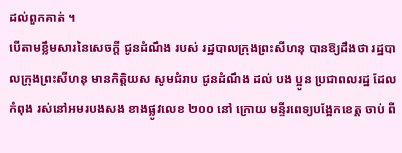ដល់ពួកគាត់ ។
បើតាមខ្លឹមសារនៃសេចក្តី ជូនដំណឹង របស់ រដ្ឋបាលក្រុងព្រះសីហនុ បានឱ្យដឹងថា រដ្ឋបាលក្រុងព្រះសីហនុ មានកិត្តិយស សូមជំរាប ជូនដំណឹង ដល់ បង ប្អូន ប្រជាពលរដ្ឋ ដែល កំពុង រស់នៅអមរបងសង ខាងផ្លូវលេខ ២០០ នៅ ក្រោយ មន្ទីរពេទ្យបង្អែកខេត្ត ចាប់ ពី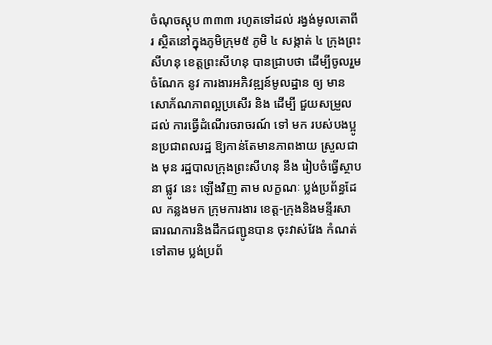ចំណុចស្តុប ៣៣៣ រហូតទៅដល់ រង្វង់មូលតោពីរ ស្ថិតនៅក្នុងភូមិក្រុម៥ ភូមិ ៤ សង្កាត់ ៤ ក្រុងព្រះសីហនុ ខេត្តព្រះសីហនុ បានជ្រាបថា ដើម្បីចូលរួមចំណែក នូវ ការងារអភិវឌ្ឍន៍មូលដ្ឋាន ឲ្យ មានសោភ័ណភាពល្អប្រសើរ និង ដើម្បី ជួយសម្រួល ដល់ ការធ្វើដំណើរចរាចរណ៍ ទៅ មក របស់បងប្អូនប្រជាពលរដ្ឋ ឱ្យកាន់តែមានភាពងាយ ស្រួលជាង មុន រដ្ឋបាលក្រុងព្រះសីហនុ នឹង រៀបចំធ្វើស្ថាបនា ផ្លូវ នេះ ឡើងវិញ តាម លក្ខណៈ ប្លង់ប្រព័ន្ធដែល កន្លងមក ក្រុមការងារ ខេត្ត-ក្រុងនិងមន្ទីរសាធារណការនិងដឹកជញ្ជូនបាន ចុះវាស់វែង កំណត់ទៅតាម ប្លង់ប្រព័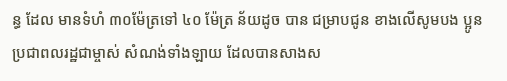ន្ធ ដែល មានទំហំ ៣០ម៉ែត្រទៅ ៤០ ម៉ែត្រ ន័យដូច បាន ជម្រាបជូន ខាងលើសូមបង ប្អូន ប្រជាពលរដ្ឋជាម្ចាស់ សំណង់ទាំងឡាយ ដែលបានសាងស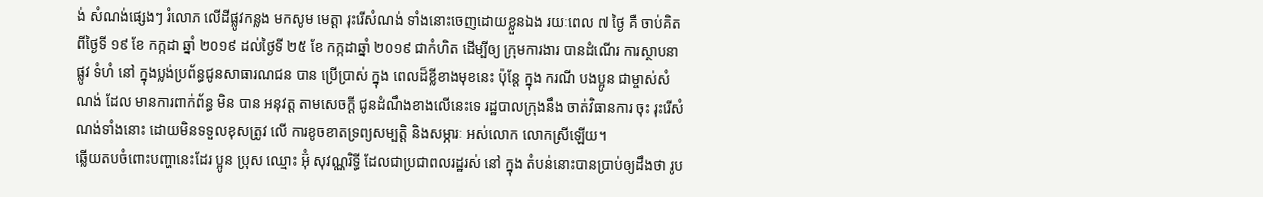ង់ សំណង់ផ្សេងៗ រំលោភ លើដីផ្លូវកន្លង មកសូម មេត្តា រុះរើសំណង់ ទាំងនោះចេញដោយខ្លួនឯង រយៈពេល ៧ ថ្ងៃ គឺ ចាប់គិតពីថ្ងៃទី ១៩ ខែ កក្កដា ឆ្នាំ ២០១៩ ដល់ថ្ងៃទី ២៥ ខែ កក្កដាឆ្នាំ ២០១៩ ជាកំហិត ដើម្បីឲ្យ ក្រុមការងារ បានដំណើរ ការស្ថាបនា ផ្លូវ ទំហំ នៅ ក្នុងប្លង់ប្រព័ន្ធជូនសាធារណជន បាន ប្រើប្រាស់ ក្នុង ពេលដ៏ខ្លីខាងមុខនេះ ប៉ុន្តែ ក្នុង ករណី បងប្អូន ជាម្ចាស់សំណង់ ដែល មានការពាក់ព័ន្ធ មិន បាន អនុវត្ត តាមសេចក្តី ជូនដំណឹងខាងលើនេះទេ រដ្ឋបាលក្រុងនឹង ចាត់វិធានការ ចុះ រុះរើសំណង់ទាំងនោះ ដោយមិនទទួលខុសត្រូវ លើ ការខូចខាតទ្រព្យសម្បត្តិ និងសម្ភារៈ អស់លោក លោកស្រីឡើយ។
ឆ្លើយតបចំពោះបញ្ហានេះដែរ ប្អូន ប្រុស ឈ្មោះ អ៊ុំ សុវណ្ណរិទ្ធី ដែលជាប្រជាពលរដ្ឋរស់ នៅ ក្នុង តំបន់នោះបានប្រាប់ឲ្យដឹងថា រូប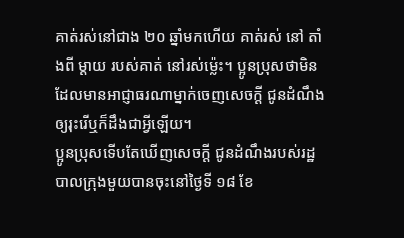គាត់រស់នៅជាង ២០ ឆ្នាំមកហើយ គាត់រស់ នៅ តាំងពី ម្ដាយ របស់គាត់ នៅរស់ម្ល៉េះ។ ប្អូនប្រុសថាមិនដែលមានអាជ្ញាធរណាម្នាក់ចេញសេចក្តី ជូនដំណឹងឲ្យរុះរើឬក៏ដឹងជាអ្វីឡើយ។
ប្អូនប្រុសទើបតែឃើញសេចក្តី ជូនដំណឹងរបស់រដ្ឋបាលក្រុងមួយបានចុះនៅថ្ងៃទី ១៨ ខែ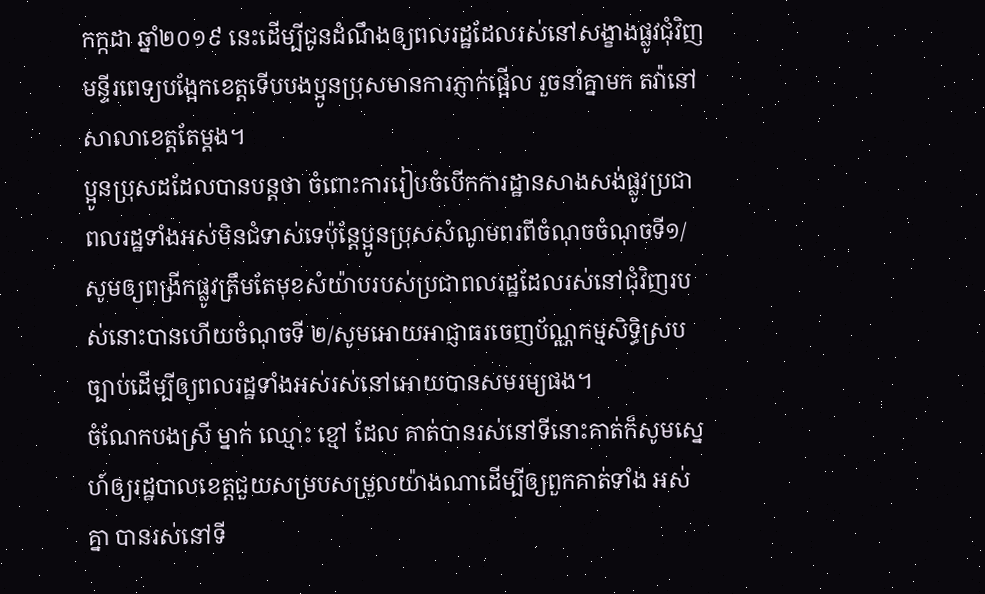កក្កដា ឆ្នាំ២០១៩ នេះដើម្បីជូនដំណឹងឲ្យពលរដ្ឋដែលរស់នៅសង្ខាងផ្លូវជុំវិញមន្ទីរពេទ្យបង្អែកខេត្តទើបបងប្អូនប្រុសមានការភ្ញាក់ផ្អើល រួចនាំគ្នាមក តវ៉ានៅសាលាខេត្តតែម្តង។
ប្អូនប្រុសដដែលបានបន្តថា ចំពោះការរៀបចំបើកការដ្ឋានសាងសង់ផ្លូវប្រជាពលរដ្ឋទាំងអស់មិនជំទាស់ទេប៉ុន្តែប្អូនប្រុសសំណូមពរពីចំណុចចំណុចទី១/ សូមឲ្យពង្រីកផ្លូវត្រឹមតែមុខសំយ៉ាបរបស់ប្រជាពលរដ្ឋដែលរស់នៅជុំវិញរបស់នោះបានហើយចំណុចទី ២/សូមអោយអាជ្ញាធរចេញប័ណ្ណកម្មសិទ្ធិស្របច្បាប់ដើម្បីឲ្យពលរដ្ឋទាំងអស់រស់នៅអោយបានសមរម្យផង។
ចំណែកបងស្រី ម្នាក់ ឈ្មោះ ខ្មៅ ដែល គាត់បានរស់នៅទីនោះគាត់ក៏សូមស្នេហ៍ឲ្យរដ្ឋបាលខេត្តជួយសម្របសម្រួលយ៉ាងណាដើម្បីឲ្យពួកគាត់ទាំង អស់គ្នា បានរស់នៅទី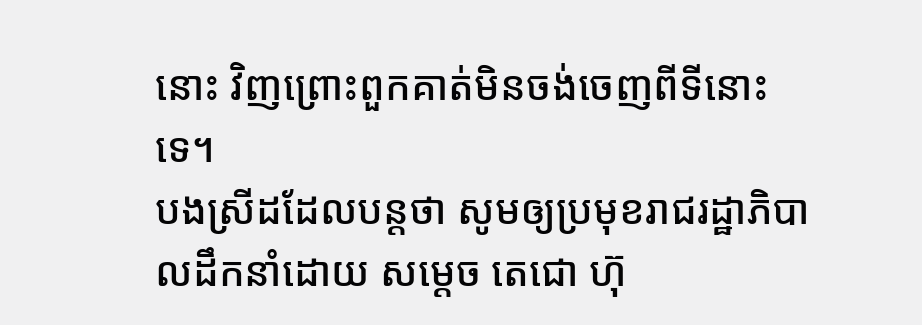នោះ វិញព្រោះពួកគាត់មិនចង់ចេញពីទីនោះទេ។
បងស្រីដដែលបន្តថា សូមឲ្យប្រមុខរាជរដ្ឋាភិបាលដឹកនាំដោយ សម្ដេច តេជោ ហ៊ុ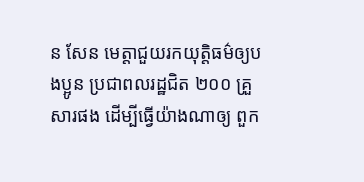ន សែន មេត្តាជួយរកយុត្តិធម៌ឲ្យបងប្អូន ប្រជាពលរដ្ឋជិត ២០០ គ្រួសារផង ដើម្បីធ្វើយ៉ាងណាឲ្យ ពួក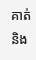គាត់ និង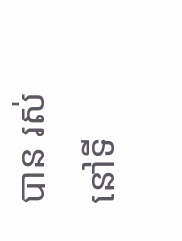បាន រស់នៅទី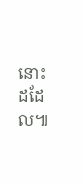នោះដដែល៕